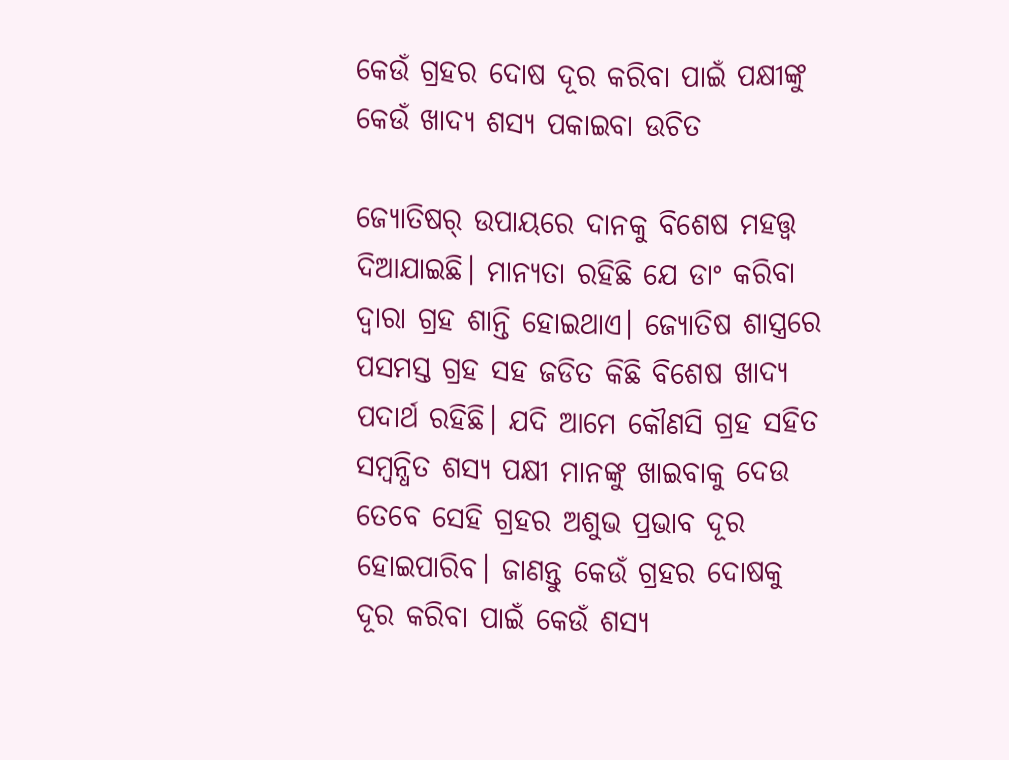କେଉଁ ଗ୍ରହର ଦୋଷ ଦୂର କରିବା ପାଇଁ ପକ୍ଷୀଙ୍କୁ କେଉଁ ଖାଦ୍ୟ ଶସ୍ୟ ପକାଇବା ଉଚିତ

ଜ୍ୟୋତିଷର୍ ଉପାୟରେ ଦାନକୁ ବିଶେଷ ମହତ୍ତ୍ୱ ଦିଆଯାଇଛି। ମାନ୍ୟତା ରହିଛି ଯେ ଡାଂ କରିବା ଦ୍ୱାରା ଗ୍ରହ ଶାନ୍ତି ହୋଇଥାଏ। ଜ୍ୟୋତିଷ ଶାସ୍ତ୍ରରେ ପସମସ୍ତ ଗ୍ରହ ସହ ଜଡିତ କିଛି ବିଶେଷ ଖାଦ୍ୟ ପଦାର୍ଥ ରହିଛି। ଯଦି ଆମେ କୌଣସି ଗ୍ରହ ସହିତ ସମ୍ବନ୍ଧିତ ଶସ୍ୟ ପକ୍ଷୀ ମାନଙ୍କୁ ଖାଇବାକୁ ଦେଉ ତେବେ ସେହି ଗ୍ରହର ଅଶୁଭ ପ୍ରଭାବ ଦୂର ହୋଇପାରିବ। ଜାଣନ୍ତୁ କେଉଁ ଗ୍ରହର ଦୋଷକୁ ଦୂର କରିବା ପାଇଁ କେଉଁ ଶସ୍ୟ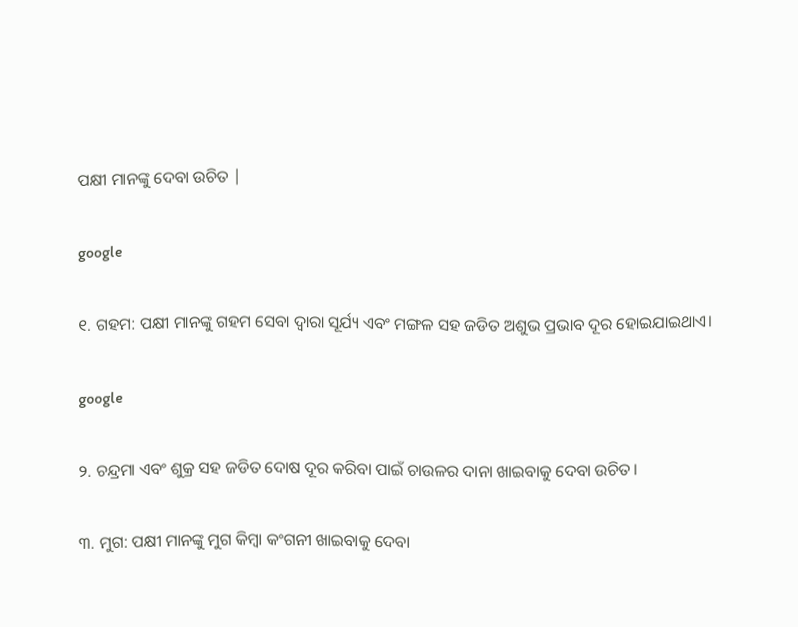ପକ୍ଷୀ ମାନଙ୍କୁ ଦେବା ଉଚିତ |

google

୧. ଗହମ: ପକ୍ଷୀ ମାନଙ୍କୁ ଗହମ ସେବା ଦ୍ୱାରା ସୂର୍ଯ୍ୟ ଏବଂ ମଙ୍ଗଳ ସହ ଜଡିତ ଅଶୁଭ ପ୍ରଭାବ ଦୂର ହୋଇଯାଇଥାଏ।

google

୨. ଚନ୍ଦ୍ରମା ଏବଂ ଶୁକ୍ର ସହ ଜଡିତ ଦୋଷ ଦୂର କରିବା ପାଇଁ ଚାଉଳର ଦାନା ଖାଇବାକୁ ଦେବା ଉଚିତ।

୩. ମୁଗ: ପକ୍ଷୀ ମାନଙ୍କୁ ମୁଗ କିମ୍ବା କଂଗନୀ ଖାଇବାକୁ ଦେବା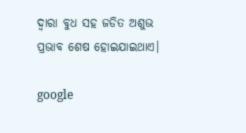ଦ୍ୱାରା ବୁଧ ସହ ଜଡିତ ଅଶୁଭ ପ୍ରଭାବ ଶେଷ ହୋଇଯାଇଥାଏ।

google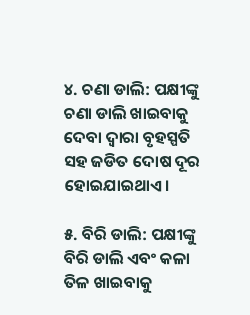୪. ଚଣା ଡାଲି: ପକ୍ଷୀଙ୍କୁ ଚଣା ଡାଲି ଖାଇବାକୁ ଦେବା ଦ୍ୱାରା ବୃହସ୍ପତି ସହ ଜଡିତ ଦୋଷ ଦୂର ହୋଇଯାଇଥାଏ।

୫. ବିରି ଡାଲି: ପକ୍ଷୀଙ୍କୁ ବିରି ଡାଲି ଏବଂ କଳା ତିଳ ଖାଇବାକୁ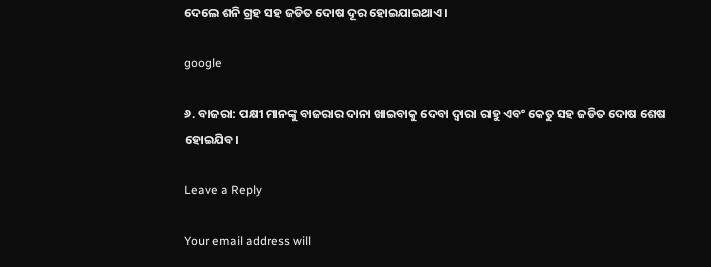ଦେଲେ ଶନି ଗ୍ରହ ସହ ଜଡିତ ଦୋଷ ଦୂର ହୋଇଯାଇଥାଏ।

google

୬. ବାଜରା: ପକ୍ଷୀ ମାନଙ୍କୁ ବାଜରାର ଦାନା ଖାଇବାକୁ ଦେବା ଦ୍ୱାରା ରାହୁ ଏବଂ କେତୁ ସହ ଜଡିତ ଦୋଷ ଶେଷ ହୋଇଯିବ।

Leave a Reply

Your email address will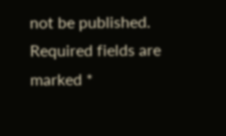not be published. Required fields are marked *